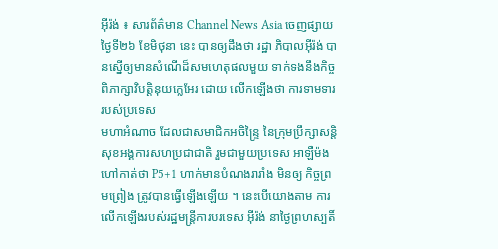អ៊ីរ៉ង់ ៖ សារព័ត៌មាន Channel News Asia ចេញផ្សាយ ថ្ងៃទី២៦ ខែមិថុនា នេះ បានឲ្យដឹងថា រដ្ឋា ភិបាលអ៊ីរ៉ង់ បានស្នើឲ្យមានសំណើដ៏សមហេតុផលមួយ ទាក់ទងនឹងកិច្ចពិភាក្សាវិបត្តិនុយក្លេអែរ ដោយ លើកឡើងថា ការទាមទាររបស់ប្រទេស
មហាអំណាច ដែលជាសមាជិកអចិន្ទ្រៃ នៃក្រុមប្រឹក្សាសន្តិសុខអង្គការសហប្រជាជាតិ រួមជាមួយប្រទេស អាឡឺម៉ង ហៅកាត់ថា P5+1 ហាក់មានបំណងរារាំង មិនឲ្យ កិច្ចព្រមព្រៀង ត្រូវបានធ្វើឡើងឡើយ ។ នេះបើយោងតាម ការលើកឡើងរបស់រដ្ឋមន្ត្រីការបរទេស អ៊ីរ៉ង់ នាថ្ងៃព្រហស្បតិ៍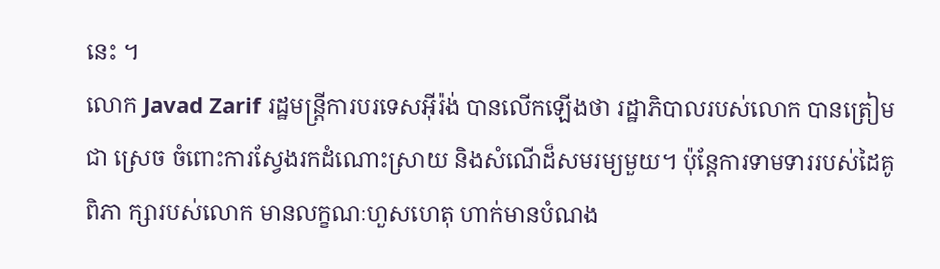នេះ ។
លោក Javad Zarif រដ្ឋមន្ត្រីការបរទេសអ៊ីរ៉ង់ បានលើកឡើងថា រដ្ឋាភិបាលរបស់លោក បានត្រៀមជា ស្រេច ចំពោះការស្វែងរកដំណោះស្រាយ និងសំណើដ៏សមរម្យមួយ។ ប៉ុន្តែការទាមទាររបស់ដៃគូពិភា ក្សារបស់លោក មានលក្ខណៈហួសហេតុ ហាក់មានបំណង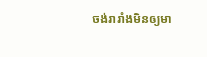ចង់រារាំងមិនឲ្យមា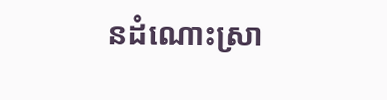នដំណោះស្រា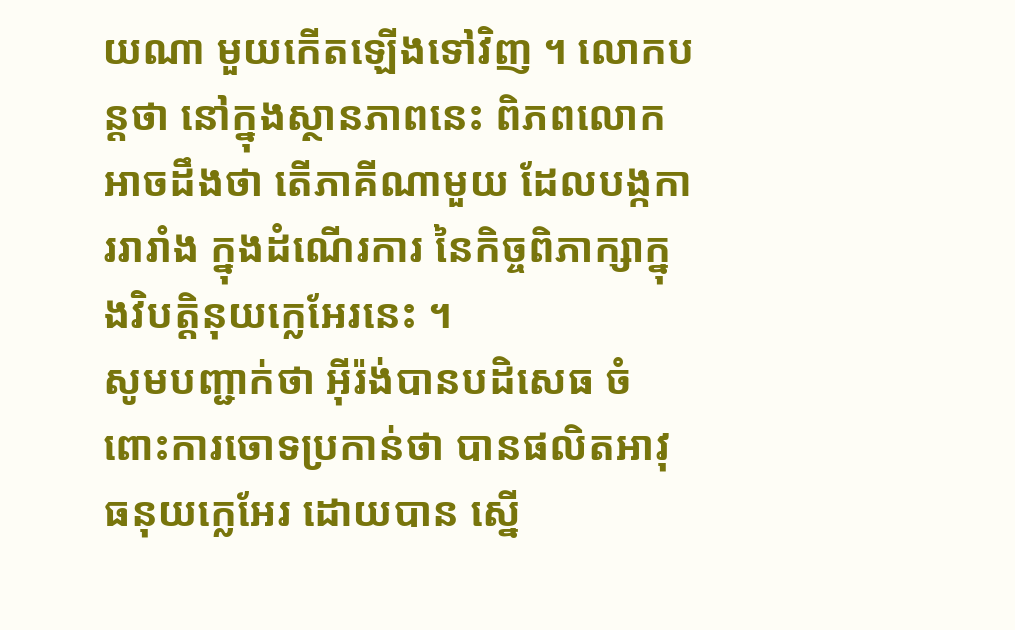យណា មួយកើតឡើងទៅវិញ ។ លោកបន្តថា នៅក្នុងស្ថានភាពនេះ ពិភពលោកអាចដឹងថា តើភាគីណាមួយ ដែលបង្កការរារាំង ក្នុងដំណើរការ នៃកិច្ចពិភាក្សាក្នុងវិបត្តិនុយក្លេអែរនេះ ។
សូមបញ្ជាក់ថា អ៊ីរ៉ង់បានបដិសេធ ចំពោះការចោទប្រកាន់ថា បានផលិតអាវុធនុយក្លេអែរ ដោយបាន ស្នើ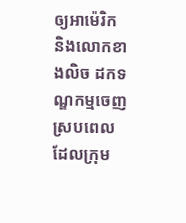ឲ្យអាម៉េរិក និងលោកខាងលិច ដកទណ្ឌកម្មចេញ ស្របពេលដែលក្រុម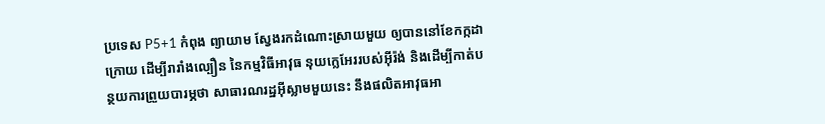ប្រទេស P5+1 កំពុង ព្យាយាម ស្វែងរកដំណោះស្រាយមួយ ឲ្យបាននៅខែកក្កដាក្រោយ ដើម្បីរារាំងល្បឿន នៃកម្មវិធីអាវុធ នុយក្លេអែររបស់អ៊ីរ៉ង់ និងដើម្បីកាត់បន្ថយការព្រួយបារម្ភថា សាធារណរដ្ឋអ៊ីស្លាមមួយនេះ នឹងផលិតអាវុធអា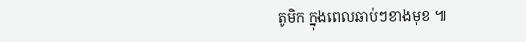តូមិក ក្នុងពេលឆាប់ៗខាងមុខ ៕